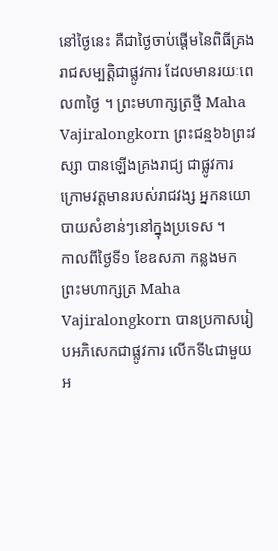នៅថ្ងៃនេះ គឺជាថ្ងៃចាប់ផ្តើមនៃពិធីគ្រងរាជសម្បត្តិជាផ្លូវការ ដែលមានរយៈពេល៣ថ្ងៃ ។ ព្រះមហាក្សត្រថ្មី Maha Vajiralongkorn ព្រះជន្ម៦៦ព្រះវស្សា បានឡើងគ្រងរាជ្យ ជាផ្លូវការ ក្រោមវត្តមានរបស់រាជវង្ស អ្នកនយោបាយសំខាន់ៗនៅក្នុងប្រទេស ។
កាលពីថ្ងៃទី១ ខែឧសភា កន្លងមក ព្រះមហាក្សត្រ Maha Vajiralongkorn បានប្រកាសរៀបអភិសេកជាផ្លូវការ លើកទី៤ជាមួយ អ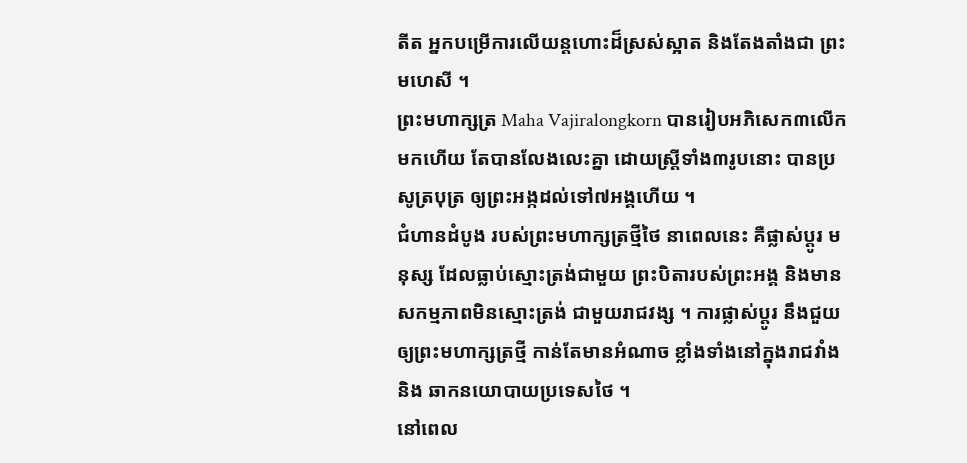តីត អ្នកបម្រើការលើយន្តហោះដ៏ស្រស់ស្អាត និងតែងតាំងជា ព្រះមហេសី ។
ព្រះមហាក្សត្រ Maha Vajiralongkorn បានរៀបអភិសេក៣លើកមកហើយ តែបានលែងលេះគ្នា ដោយស្ត្រីទាំង៣រូបនោះ បានប្រសូត្របុត្រ ឲ្យព្រះអង្កដល់ទៅ៧អង្គហើយ ។
ជំហានដំបូង របស់ព្រះមហាក្សត្រថ្មីថៃ នាពេលនេះ គឺផ្លាស់ប្តូរ មនុស្ស ដែលធ្លាប់ស្មោះត្រង់ជាមួយ ព្រះបិតារបស់ព្រះអង្គ និងមានសកម្មភាពមិនស្មោះត្រង់ ជាមួយរាជវង្ស ។ ការផ្លាស់ប្តូរ នឹងជួយឲ្យព្រះមហាក្សត្រថ្មី កាន់តែមានអំណាច ខ្លាំងទាំងនៅក្នុងរាជវាំង និង ឆាកនយោបាយប្រទេសថៃ ។
នៅពេល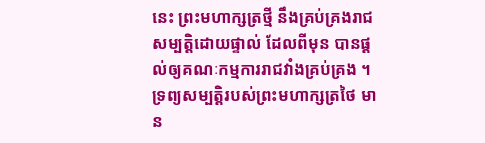នេះ ព្រះមហាក្សត្រថ្មី នឹងគ្រប់គ្រងរាជសម្បត្តិដោយផ្ទាល់ ដែលពីមុន បានផ្តល់ឲ្យគណៈកម្មការរាជវាំងគ្រប់គ្រង ។ ទ្រព្យសម្បត្តិរបស់ព្រះមហាក្សត្រថៃ មាន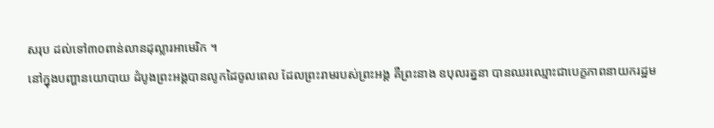សរុប ដល់ទៅ៣០ពាន់លានដុល្លារអាមេរិក ។
នៅក្នុងបញ្ហានយោបាយ ដំបូងព្រះអង្គបានលូកដៃចូលពេល ដែលព្រះរាមរបស់ព្រះអង្គ គឺព្រះនាង ឧបុលរត្ននា បានឈរឈ្មោះជាបេក្ខភាពនាយករដ្ឋម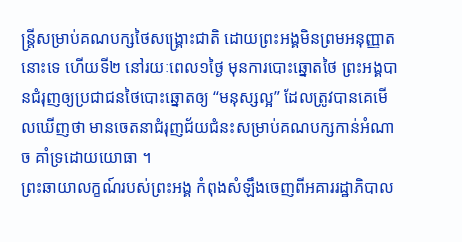ន្រ្តីសម្រាប់គណបក្សថៃសង្រ្គោះជាតិ ដោយព្រះអង្គមិនព្រមអនុញ្ញាតនោះទេ ហើយទី២ នៅរយៈពេល១ថ្ងៃ មុនការបោះឆ្នោតថៃ ព្រះអង្គបានជំរុញឲ្យប្រជាជនថៃបោះឆ្នោតឲ្យ “មនុស្សល្អ” ដែលត្រូវបានគេមើលឃើញថា មានចេតនាជំរុញជ័យជំនះសម្រាប់គណបក្សកាន់អំណាច គាំទ្រដោយយោធា ។
ព្រះឆាយាលក្ខណ៍របស់ព្រះអង្គ កំពុងសំឡឹងចេញពីអគាររដ្ឋាភិបាល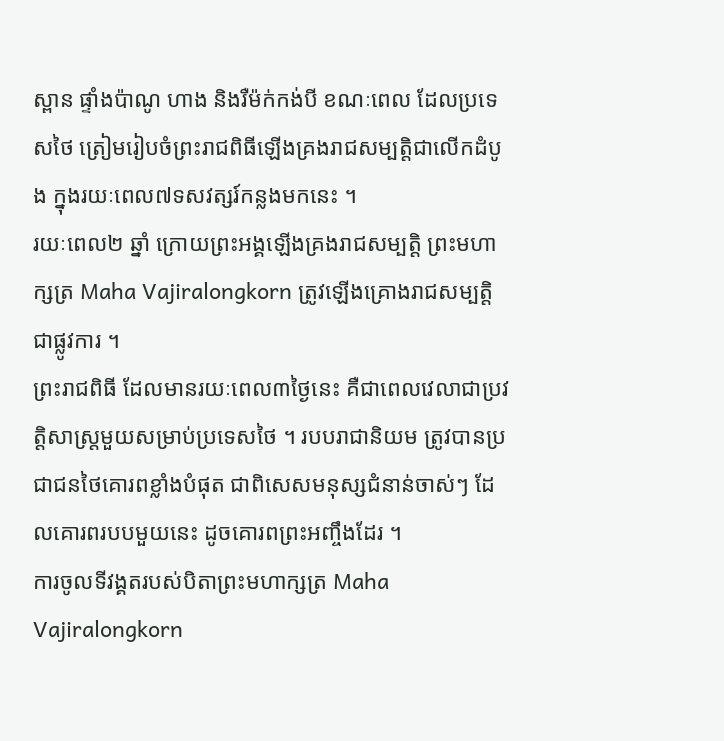ស្ពាន ផ្ទាំងប៉ាណូ ហាង និងរឺម៉ក់កង់បី ខណៈពេល ដែលប្រទេសថៃ ត្រៀមរៀបចំព្រះរាជពិធីឡើងគ្រងរាជសម្បត្តិជាលើកដំបូង ក្នុងរយៈពេល៧ទសវត្សរ៍កន្លងមកនេះ ។
រយៈពេល២ ឆ្នាំ ក្រោយព្រះអង្គឡើងគ្រងរាជសម្បត្តិ ព្រះមហាក្សត្រ Maha Vajiralongkorn ត្រូវឡើងគ្រោងរាជសម្បត្តិជាផ្លូវការ ។
ព្រះរាជពិធី ដែលមានរយៈពេល៣ថ្ងៃនេះ គឺជាពេលវេលាជាប្រវត្តិសាស្រ្តមួយសម្រាប់ប្រទេសថៃ ។ របបរាជានិយម ត្រូវបានប្រជាជនថៃគោរពខ្លាំងបំផុត ជាពិសេសមនុស្សជំនាន់ចាស់ៗ ដែលគោរពរបបមួយនេះ ដូចគោរពព្រះអញ្ចឹងដែរ ។
ការចូលទីវង្គតរបស់បិតាព្រះមហាក្សត្រ Maha Vajiralongkorn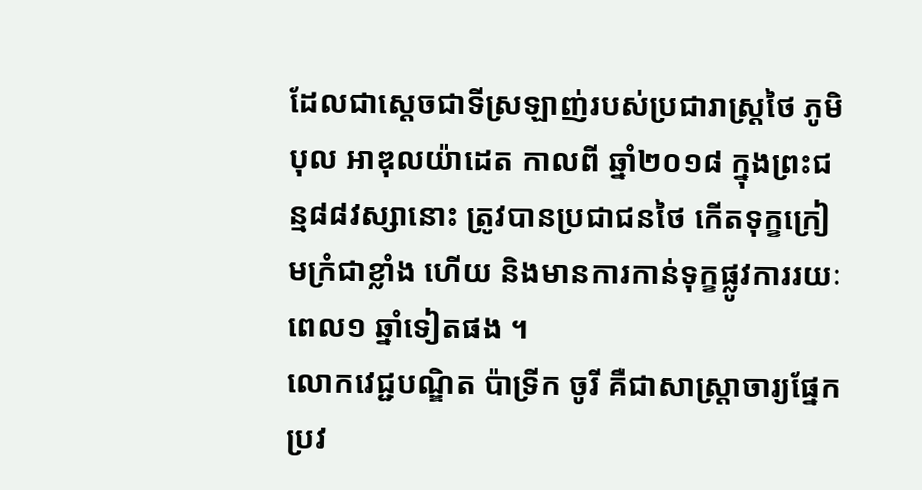ដែលជាស្តេចជាទីស្រឡាញ់របស់ប្រជារាស្រ្តថៃ ភូមិបុល អាឌុលយ៉ាដេត កាលពី ឆ្នាំ២០១៨ ក្នុងព្រះជន្ម៨៨វស្សានោះ ត្រូវបានប្រជាជនថៃ កើតទុក្ខក្រៀមក្រំជាខ្លាំង ហើយ និងមានការកាន់ទុក្ខផ្លូវការរយៈពេល១ ឆ្នាំទៀតផង ។
លោកវេជ្ជបណ្ឌិត ប៉ាទ្រីក ចូរី គឺជាសាស្រ្តាចារ្យផ្នែកប្រវ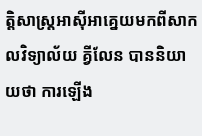ត្តិសាស្រ្តអាស៊ីអាគ្នេយមកពីសាកលវិទ្យាល័យ គ្វីលែន បាននិយាយថា ការឡើង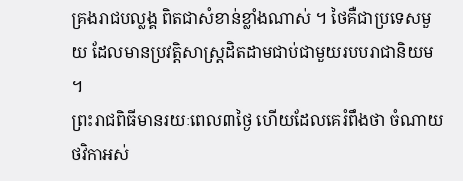គ្រងរាជបល្លង្គ ពិតជាសំខាន់ខ្លាំងណាស់ ។ ថៃគឺជាប្រទេសមួយ ដែលមានប្រវត្តិសាស្រ្តដិតដាមជាប់ជាមួយរបបរាជានិយម ។
ព្រះរាជពិធីមានរយៈពេល៣ថ្ងៃ ហើយដែលគេរំពឹងថា ចំណាយថវិកាអស់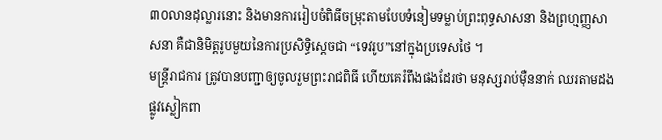៣០លានដុល្លារនោះ និងមានការរៀបចំពិធីចម្រុះតាមបែបទំនៀមទម្លាប់ព្រះពុទ្ធសាសនា និងព្រហ្មញ្ញសាសនា គឺជានិមិត្តរូបមួយនៃការប្រសិទ្ធិស្តេចជា “ទេវរូប”នៅក្នុងប្រទេសថៃ ។
មន្រ្តីរាជការ ត្រូវបានបញ្ជាឲ្យចូលរួមព្រះរាជពិធី ហើយគេរំពឹងផងដែរថា មនុស្សរាប់ម៉ឺននាក់ ឈរតាមដងផ្លូវស្លៀកពា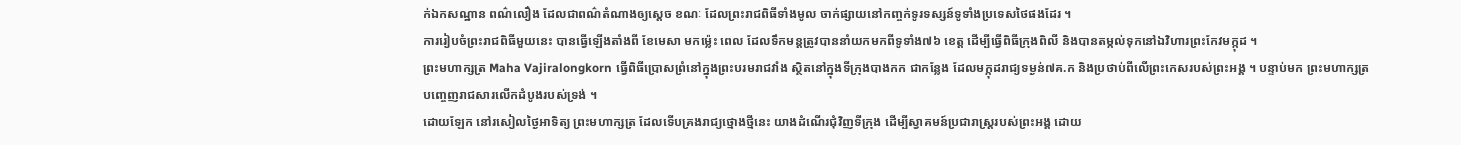ក់ឯកសណ្ឋាន ពណ៌លឿង ដែលជាពណ៌តំណាងឲ្យស្តេច ខណៈ ដែលព្រះរាជពិធីទាំងមូល ចាក់ផ្សាយនៅកញ្ចក់ទូរទស្សន៍ទូទាំងប្រទេសថៃផងដែរ ។
ការរៀបចំព្រះរាជពិធីមួយនេះ បានធ្វើឡើងតាំងពី ខែមេសា មកម្ល៉េះ ពេល ដែលទឹកមន្តត្រូវបាននាំយកមកពីទូទាំង៧៦ ខេត្ត ដើម្បីធ្វើពិធីក្រុងពិលី និងបានតម្កល់ទុកនៅឯវិហារព្រះកែវមក្កុដ ។
ព្រះមហាក្សត្រ Maha Vajiralongkorn ធ្វើពិធីប្រោសព្រំនៅក្នុងព្រះបរមរាជវាំង ស្ថិតនៅក្នុងទីក្រុងបាងកក ជាកន្លែង ដែលមក្កុដរាជ្យទម្ងន់៧គ.ក និងប្រថាប់ពីលើព្រះកេសរបស់ព្រះអង្គ ។ បន្ទាប់មក ព្រះមហាក្សត្រ បញ្ចេញរាជសារលើកដំបូងរបស់ទ្រង់ ។
ដោយឡែក នៅរសៀលថ្ងៃអាទិត្យ ព្រះមហាក្សត្រ ដែលទើបគ្រងរាជ្យថ្មោងថ្មីនេះ យាងដំណើរជុំវិញទីក្រុង ដើម្បីស្វាគមន៍ប្រជារាស្រ្តរបស់ព្រះអង្គ ដោយ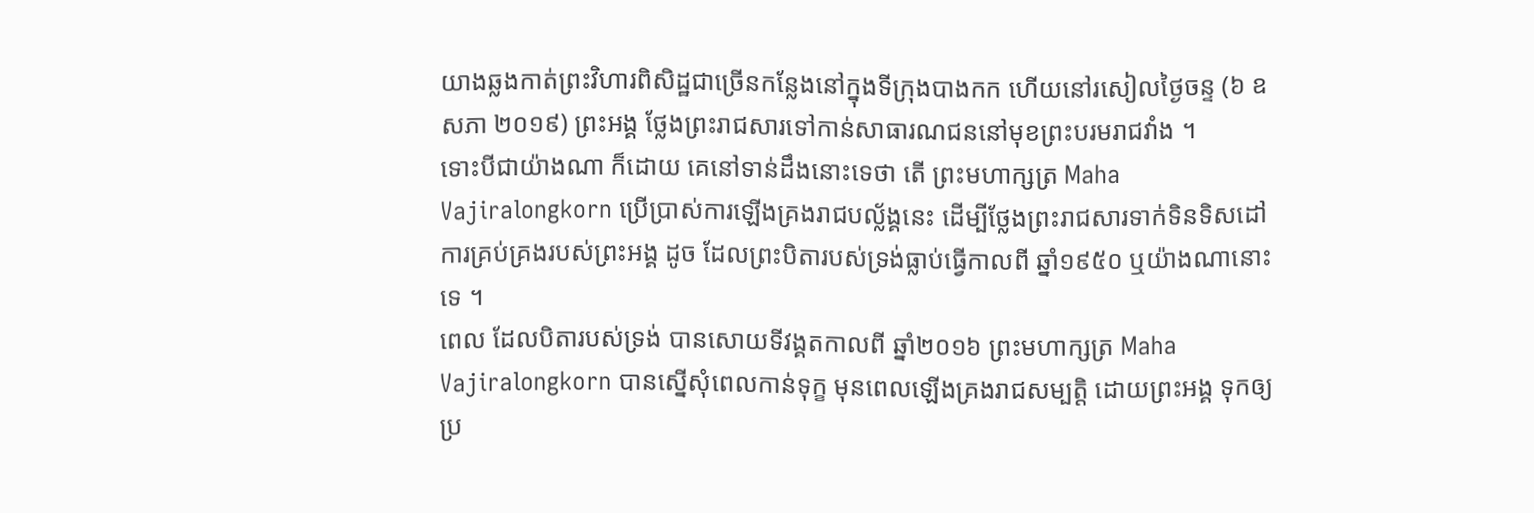យាងឆ្លងកាត់ព្រះវិហារពិសិដ្ឋជាច្រើនកន្លែងនៅក្នុងទីក្រុងបាងកក ហើយនៅរសៀលថ្ងៃចន្ទ (៦ ឧសភា ២០១៩) ព្រះអង្គ ថ្លែងព្រះរាជសារទៅកាន់សាធារណជននៅមុខព្រះបរមរាជវាំង ។
ទោះបីជាយ៉ាងណា ក៏ដោយ គេនៅទាន់ដឹងនោះទេថា តើ ព្រះមហាក្សត្រ Maha Vajiralongkorn ប្រើប្រាស់ការឡើងគ្រងរាជបល្ល័ង្គនេះ ដើម្បីថ្លែងព្រះរាជសារទាក់ទិនទិសដៅការគ្រប់គ្រងរបស់ព្រះអង្គ ដូច ដែលព្រះបិតារបស់ទ្រង់ធ្លាប់ធ្វើកាលពី ឆ្នាំ១៩៥០ ឬយ៉ាងណានោះទេ ។
ពេល ដែលបិតារបស់ទ្រង់ បានសោយទីវង្គតកាលពី ឆ្នាំ២០១៦ ព្រះមហាក្សត្រ Maha Vajiralongkorn បានស្នើសុំពេលកាន់ទុក្ខ មុនពេលឡើងគ្រងរាជសម្បត្តិ ដោយព្រះអង្គ ទុកឲ្យប្រ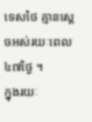ទេសថៃ គ្មានស្តេចអស់រយៈពេល៤៧ថ្ងៃ ។
ក្នុងរយៈ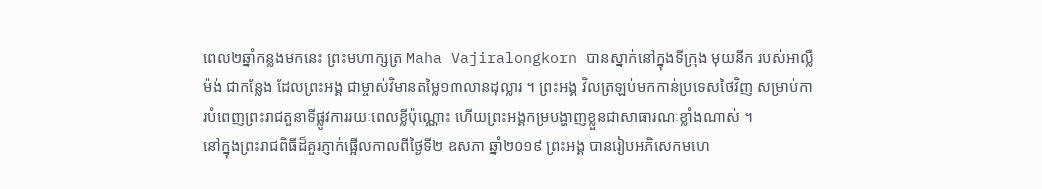ពេល២ឆ្នាំកន្លងមកនេះ ព្រះមហាក្សត្រ Maha Vajiralongkorn បានស្នាក់នៅក្នុងទីក្រុង មុយនីក របស់អាល្លឺម៉ង់ ជាកន្លែង ដែលព្រះអង្គ ជាម្ចាស់វិមានតម្លៃ១៣លានដុល្លារ ។ ព្រះអង្គ វិលត្រឡប់មកកាន់ប្រទេសថៃវិញ សម្រាប់ការបំពេញព្រះរាជតួនាទីផ្លូវការរយៈពេលខ្លីប៉ុណ្ណោះ ហើយព្រះអង្គកម្របង្ហាញខ្លួនជាសាធារណៈខ្លាំងណាស់ ។
នៅក្នុងព្រះរាជពិធីដ៏គួរភ្ញាក់ផ្អើលកាលពីថ្ងៃទី២ ឧសភា ឆ្នាំ២០១៩ ព្រះអង្គ បានរៀបអភិសេកមហេ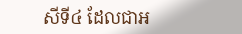សីទី៤ ដែលជាអ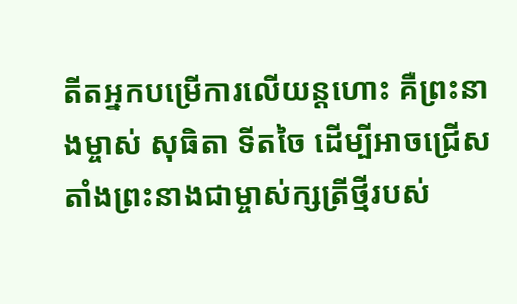តីតអ្នកបម្រើការលើយន្តហោះ គឺព្រះនាងម្ចាស់ សុធិតា ទីតចៃ ដើម្បីអាចជ្រើសតាំងព្រះនាងជាម្ចាស់ក្សត្រីថ្មីរបស់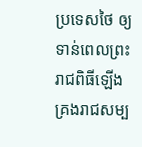ប្រទេសថៃ ឲ្យទាន់ពេលព្រះរាជពិធីឡើងគ្រងរាជសម្ប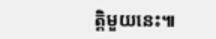ត្តិមួយនេះ៕